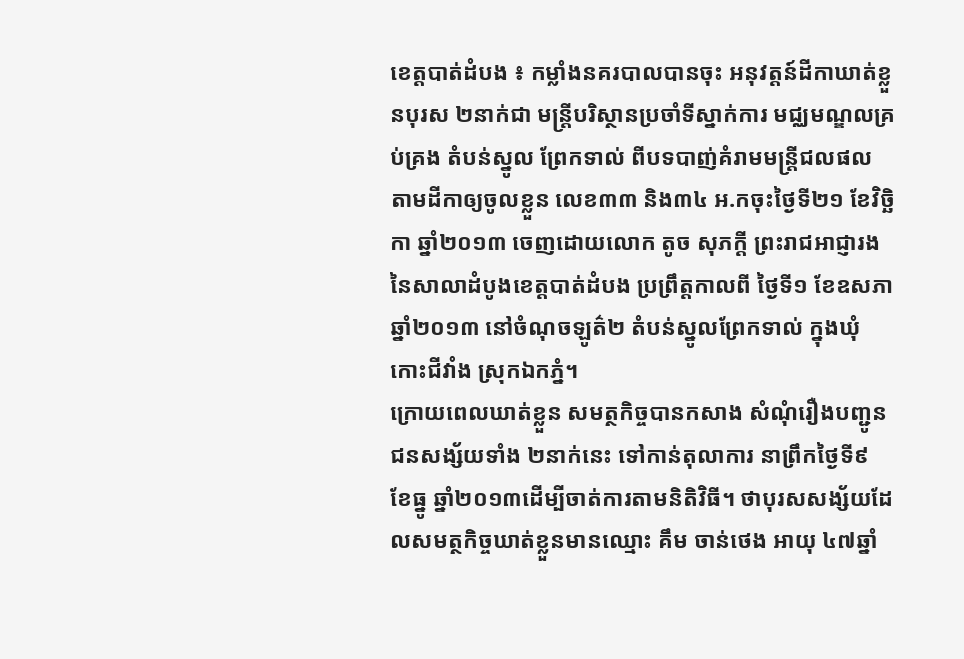ខេត្តបាត់ដំបង ៖ កម្លាំងនគរបាលបានចុះ អនុវត្តន៍ដីកាឃាត់ខ្លួនបុរស ២នាក់ជា មន្ត្រីបរិស្ថានប្រចាំទីស្នាក់ការ មជ្ឈមណ្ឌលគ្រប់គ្រង តំបន់ស្នូល ព្រែកទាល់ ពីបទបាញ់គំរាមមន្ត្រីជលផល តាមដីកាឲ្យចូលខ្លួន លេខ៣៣ និង៣៤ អ.កចុះថ្ងៃទី២១ ខែវិច្ឆិកា ឆ្នាំ២០១៣ ចេញដោយលោក តូច សុភក្តី ព្រះរាជអាជ្ញារង នៃសាលាដំបូងខេត្តបាត់ដំបង ប្រព្រឹត្តកាលពី ថ្ងៃទី១ ខែឧសភា ឆ្នាំ២០១៣ នៅចំណុចឡូត៌២ តំបន់ស្នូលព្រែកទាល់ ក្នុងឃុំកោះជីវាំង ស្រុកឯកភ្នំ។
ក្រោយពេលឃាត់ខ្លួន សមត្ថកិច្ចបានកសាង សំណុំរឿងបញ្ជូន ជនសង្ស័យទាំង ២នាក់នេះ ទៅកាន់តុលាការ នាព្រឹកថ្ងៃទី៩ ខែធ្នូ ឆ្នាំ២០១៣ដើម្បីចាត់ការតាមនិតិវិធី។ ថាបុរសសង្ស័យដែលសមត្ថកិច្ចឃាត់ខ្លួនមានឈ្មោះ គឹម ចាន់ថេង អាយុ ៤៧ឆ្នាំ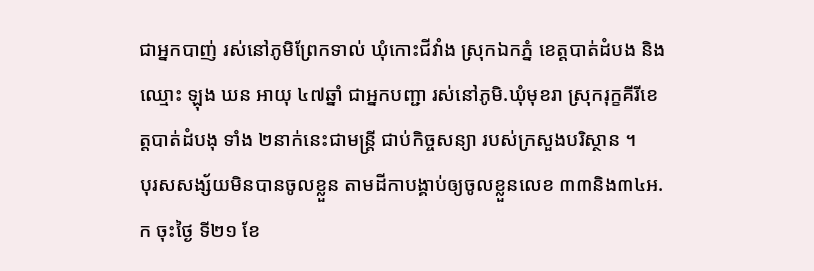ជាអ្នកបាញ់ រស់នៅភូមិព្រែកទាល់ ឃុំកោះជីវាំង ស្រុកឯកភ្នំ ខេត្តបាត់ដំបង និងឈ្មោះ ឡុង ឃន អាយុ ៤៧ឆ្នាំ ជាអ្នកបញ្ជា រស់នៅភូមិ.ឃុំមុខរា ស្រុករុក្ខគីរីខេត្តបាត់ដំបងុ ទាំង ២នាក់នេះជាមន្ត្រី ជាប់កិច្ចសន្យា របស់ក្រសួងបរិស្ថាន ។
បុរសសង្ស័យមិនបានចូលខ្លួន តាមដីកាបង្គាប់ឲ្យចូលខ្លួនលេខ ៣៣និង៣៤អ.ក ចុះថ្ងៃ ទី២១ ខែ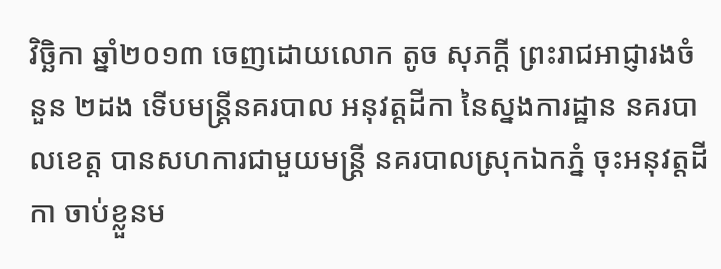វិច្ឆិកា ឆ្នាំ២០១៣ ចេញដោយលោក តូច សុភក្តី ព្រះរាជអាជ្ញារងចំនួន ២ដង ទើបមន្ត្រីនគរបាល អនុវត្តដីកា នៃស្នងការដ្ឋាន នគរបាលខេត្ត បានសហការជាមួយមន្ត្រី នគរបាលស្រុកឯកភ្នំ ចុះអនុវត្តដីកា ចាប់ខ្លួនម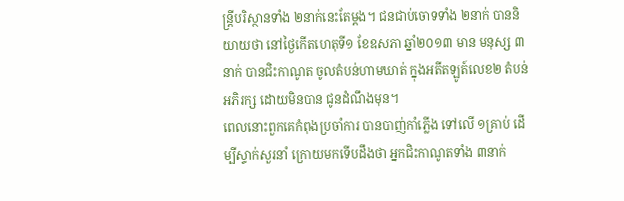ន្ត្រីបរិស្ថានទាំង ២នាក់នេះតែម្តង។ ជនជាប់ចោទទាំង ២នាក់ បាននិយាយថា នៅថ្ងៃកើតហេតុទី១ ខែឧសភា ឆ្នាំ២០១៣ មាន មនុស្ស ៣នាក់ បានជិះកាណូត ចូលតំបន់ហាមឃាត់ ក្នុងអតីតឡូត៍លេខ២ តំបន់អភិរក្ស ដោយមិនបាន ជូនដំណឹងមុន។
ពេលនោះពួកគេកំពុងប្រចាំការ បានបាញ់កាំភ្លើង ទៅលើ ១គ្រាប់ ដើម្បីស្ទាក់សួរនាំ ក្រោយមកទើបដឹងថា អ្នកជិះកាណូតទាំង ៣នាក់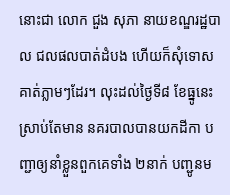នោះជា លោក ជួង សុភា នាយខណ្ឌរដ្ឋបាល ជលផលបាត់ដំបង ហើយក៏សុំទោសគាត់ភ្លាមៗដែរ។ លុះដល់ថ្ងៃទី៨ ខែធ្នូនេះ ស្រាប់តែមាន នគរបាលបានយកដីកា បញ្ជាឲ្យនាំខ្លួនពួកគេទាំង ២នាក់ បញ្ជូនម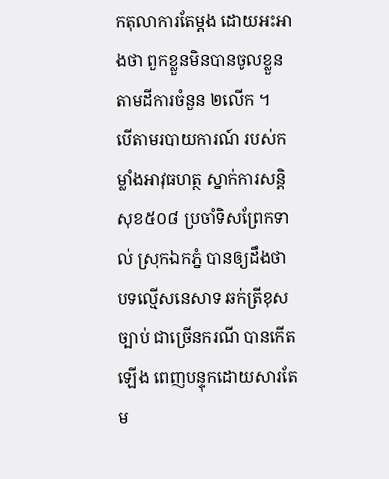កតុលាការតែម្តង ដោយអះអាងថា ពួកខ្លួនមិនបានចូលខ្លួន តាមដីការចំនួន ២លើក ។
បើតាមរបាយការណ៍ របស់កម្លាំងអាវុធហត្ថ ស្នាក់ការសន្តិសុខ៥០៨ ប្រចាំទិសព្រែកទាល់ ស្រុកឯកភ្នំ បានឲ្យដឹងថា បទល្មើសនេសាទ ឆក់ត្រីខុសច្បាប់ ជាច្រើនករណី បានកើតឡើង ពេញបន្ទុកដោយសារតែ ម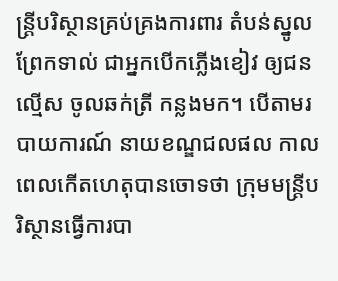ន្ត្រីបរិស្ថានគ្រប់គ្រងការពារ តំបន់ស្នូលព្រែកទាល់ ជាអ្នកបើកភ្លើងខៀវ ឲ្យជនល្មើស ចូលឆក់ត្រី កន្លងមក។ បើតាមរបាយការណ៍ នាយខណ្ឌជលផល កាលពេលកើតហេតុបានចោទថា ក្រុមមន្ត្រីបរិស្ថានធ្វើការបា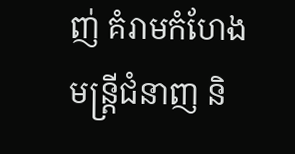ញ់ គំរាមកំហែងមន្ត្រីជំនាញ និ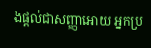ងផ្តល់ជាសញ្ញាអោយ អ្នកប្រ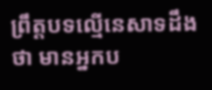ព្រឹត្តបទល្មើនេសាទដឹងថា មានអ្នកប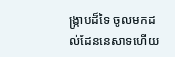ង្ក្រាបដ៏ទៃ ចូលមកដល់ដែននេសាទហើយ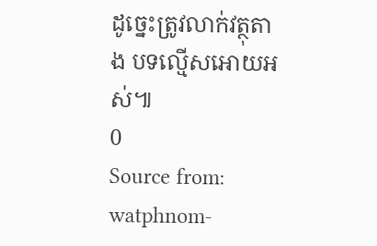ដូច្នេះត្រូវលាក់វត្ថុតាង បទល្មើសអោយអស់៕
0
Source from: watphnom-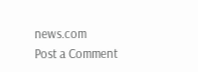news.com
Post a Comment